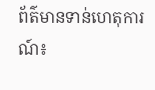ព័ត៌មានទាន់ហេតុការណ៍៖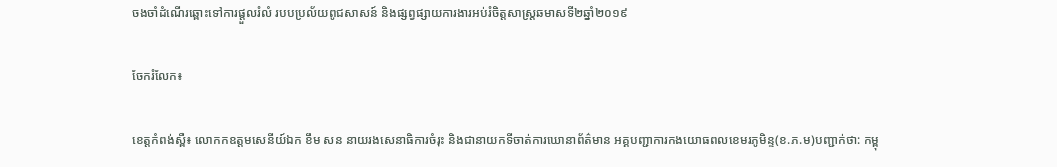ចងចាំដំណើរឆ្ពោះទៅការផ្តួលរំលំ របបប្រល័យពូជសាសន៍ និងផ្សព្វផ្សាយការងារអប់រំចិត្តសាស្ត្រឆមាសទី២ឆ្នាំ២០១៩

ចែករំលែក៖

ខេត្តកំពង់ស្ពឺ៖ លោកកឧត្តមសេនីយ៍ឯក ខឹម សន នាយរងសេនាធិការចំរុះ និងជានាយកទីចាត់ការឃោនាព័ត៌មាន អគ្គបញ្ជាការកងយោធពលខេមរភូមិន្ទ(ខ.ភ.ម)បញ្ជាក់ថា: កម្ពុ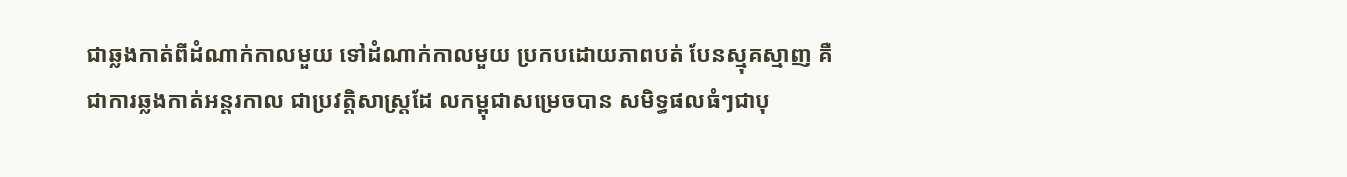ជាឆ្លងកាត់ពីដំណាក់កាលមួយ ទៅដំណាក់កាលមួយ ប្រកបដោយភាពបត់ បែនស្មុគស្មាញ គឺជាការឆ្លងកាត់អន្តរកាល ជាប្រវត្តិសាស្ត្រដែ លកម្ពុជាសម្រេចបាន សមិទ្ធផលធំៗជាបុ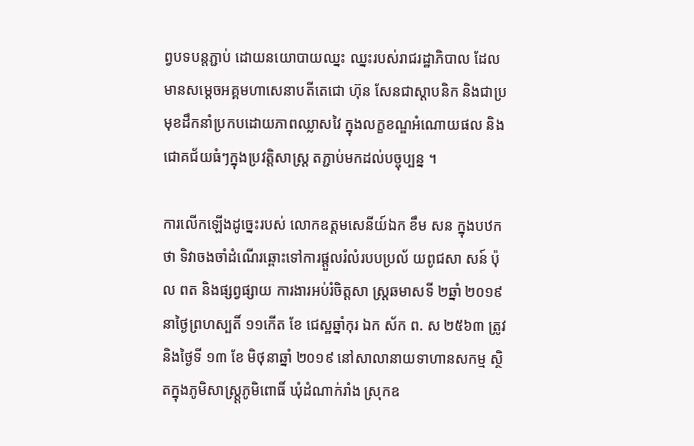ព្វបទបន្តភ្ជាប់ ដោយនយោបាយឈ្នះ ឈ្នះរបស់រាជរដ្ឋាភិបាល ដែលមានសម្តេចអគ្គមហាសេនាបតីតេជោ ហ៊ុន សែនជាស្តាបនិក និងជាប្រមុខដឹកនាំប្រកបដោយភាពឈ្លាសវៃ ក្នុងលក្ខខណ្ឌអំណោយផល និងជោគជ័យធំៗក្នុងប្រវត្តិសាស្ត្រ តភ្ជាប់មកដល់បច្ចុប្បន្ន ។

ការលើកឡើងដូច្នេះរបស់ លោកឧត្តមសេនីយ៍ឯក ខឹម សន ក្នុងបឋកថា ទិវាចងចាំដំណើរឆ្ពោះទៅការផ្តួលរំលំរបបប្រល័ យពូជសា សន៍ ប៉ុល ពត និងផ្សព្វផ្សាយ ការងារអប់រំចិត្តសា ស្ត្រឆមាសទី ២ឆ្នាំ ២០១៩ នាថ្ងៃព្រហស្បតិ៍ ១១កើត ខែ ជេស្ឋឆ្នាំកុរ ឯក ស័ក ព. ស ២៥៦៣ ត្រូវ និងថ្ងៃទី ១៣ ខែ មិថុនាឆ្នាំ ២០១៩ នៅសាលានាយទាហានសកម្ម ស្ថិតក្នុងភូមិសាស្ត្ត្រភូមិពោធិ៍ ឃំុដំណាក់រាំង ស្រុកឧ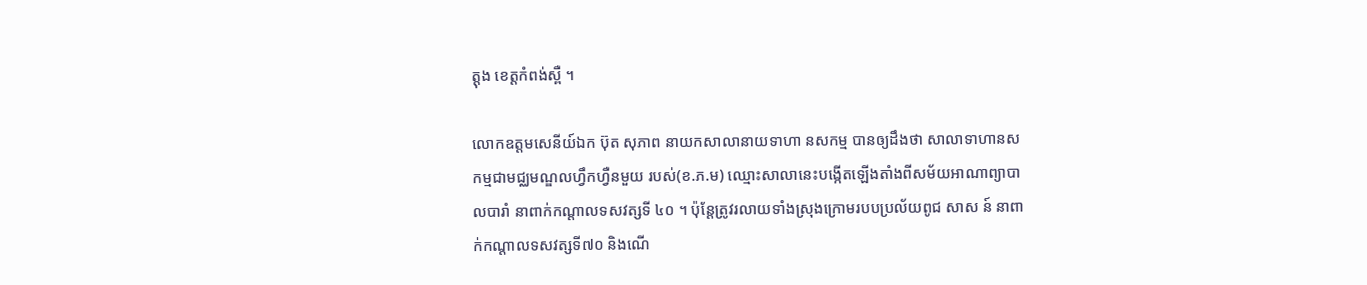ត្តុង ខេត្តកំពង់ស្ពឺ ។

លោកឧត្តមសេនីយ៍ឯក ប៊ុត សុភាព នាយកសាលានាយទាហា នសកម្ម បានឲ្យដឹងថា សាលាទាហានសកម្មជាមជ្ឈមណ្ឌលហ្វឹកហ្វឺនមួយ របស់(ខ.ភ.ម) ឈ្មោះសាលានេះបង្កើតឡើងតាំងពីសម័យអាណាព្យាបាលបារាំ នាពាក់កណ្តាលទសវត្សទី ៤០ ។ ប៉ុន្តែត្រូវរលាយទាំងស្រុងក្រោមរបបប្រល័យពូជ សាស ន៍ នាពាក់កណ្តាលទសវត្សទី៧០ និងណើ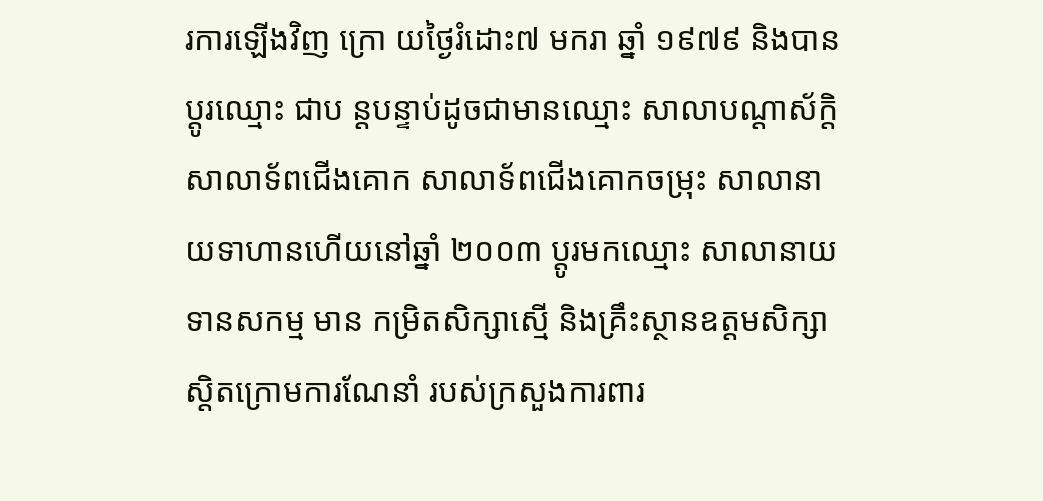រការឡើងវិញ ក្រោ យថ្ងៃរំដោះ៧ មករា ឆ្នាំ ១៩៧៩ និងបានប្តូរឈ្មោះ ជាប ន្តបន្ទាប់ដូចជាមានឈ្មោះ សាលាបណ្តាស័ក្តិ សាលាទ័ពជើងគោក សាលាទ័ពជើងគោកចម្រុះ សាលានាយទាហានហើយនៅឆ្នាំ ២០០៣ ប្តូរមកឈ្មោះ សាលានាយទានសកម្ម មាន កម្រិតសិក្សាស្មើ និងគ្រឹះស្ថានឧត្តមសិក្សា ស្តិតក្រោមការណែនាំ របស់ក្រសួងការពារ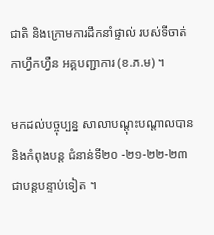ជាតិ និងក្រោមការដឹកនាំផ្ទាល់ របស់ទីចាត់កាហ្វឹកហ្វឺន អគ្គបញ្ជាការ (ខ.ភ.ម) ។

មកដល់បច្ចុប្បន្ន សាលាបណ្តុះបណ្តាលបាន និងកំពុងបន្ត ជំនាន់ទី២០ -២១-២២-២៣ជាបន្តបន្ទាប់ទៀត ។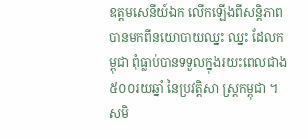ឧត្តមសេនីយ៍ឯក លើកឡើងពីសន្តិភាព បានមកពីនយោបាយឈ្នះ ឈ្នះ ដែលកម្ពុជា ពំុធ្លាប់បានទទួលក្នុងរយះពេលជាង ៥០០រយឆ្នាំ នៃប្រវត្តិសា ស្ត្រកម្ពុជា ។ សមិ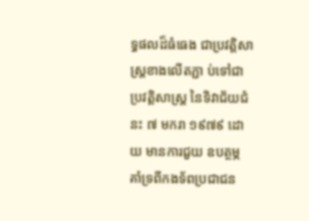ទ្ធផលដ៏ធំធេង ជាប្រវត្តិសាស្ត្រខាងលើតភ្ជា ប់ទៅជាប្រវត្តិសាស្ត្រ នៃទិវាជ័យជំនះ ៧ មករា ១៩៧៩ ដោយ មានការជួយ ឧបត្ថម្ភ គាំទ្រពីកងទ័ពប្រជាជន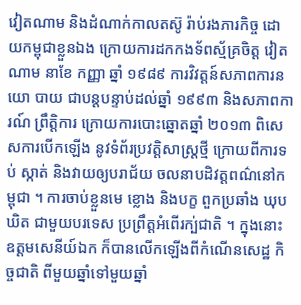វៀតណាម និងដំណាក់កាលតស៊ូ រ៉ាប់រងភារកិច្ច ដោយកម្ពុជាខ្លួនឯង ក្រោយការដកកងទ័ពស្ម័គ្រចិត្ត វៀតណាម នាខែ កញ្ញា ឆ្នាំ ១៩៨៩ ការវិវត្តន៍សភាពការនយោ បាយ ជាបន្តបន្ទាប់ដល់ឆ្នាំ ១៩៩៣ និងសភាពការណ៍ ព្រឹត្តិការ ក្រោយការបោះឆ្នោតឆ្នាំ ២០១៣ ពិសេសការបើកឡើង នូវទំព័រប្រវត្តិសាស្ត្រថ្មី ក្រោយពីការទប់ ស្កាត់ និងវាយឲ្យបរាជ័យ ចលនាបដិវត្តពណ៌នៅកម្ពុជា ។ ការចាប់ខ្លួនមេ ខ្លោង និងបក្ខ ពួកប្រឆាំង ឃុបឃិត ជាមួយបរទេស ប្រព្រឹត្តអំពើរក្ប់ជាតិ ។ ក្នុងនោះ ឧត្តមសេនីយ៍ឯក ក៏បានលើកឡើងពីកំណើនសេដ្ឋ កិច្ចជាតិ ពីមួយឆ្នាំទៅមួយឆ្នាំ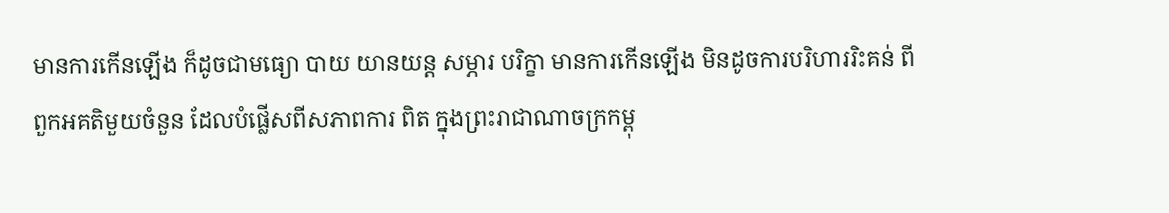មានការកើនឡើង ក៏ដូចជាមធ្យោ បាយ យានយន្ត សម្ភារ បរិក្ខា មានការកើនឡើង មិនដូចការបរិហាររិះគន់ ពីពួកអគតិមួយចំនួន ដែលបំផ្លើសពីសភាពការ ពិត ក្នុងព្រះរាជាណាចក្រកម្ពុ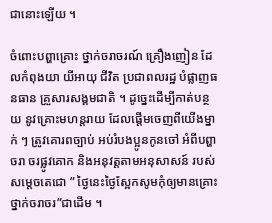ជានោះឡើយ ។

ចំពោះបព្ហាគ្រោះ ថ្នាក់ចរាចរណ៍ គ្រឿងញៀន ដែលកំពុងយា យីអាយុ ជីវិត ប្រជាពលរដ្ឋ បំផ្លាញធនធាន គ្រួសារសង្គមជាតិ ។ ដូច្នេះដើម្បីកាត់បន្ថយ នូវគ្រោះមហន្តរាយ ដែលផ្តើមចេញពីយើងម្នាក់ ៗ ត្រូវគោរពច្បាប់ អប់រំបងប្អូនកូនចៅ អំពីបព្ហាចរា ចរផ្លូវគោក និងអនុវត្តតាមអនុសាសន៍ របស់សម្តេចតេជោ ” ថ្ងៃនេះថ្ងៃស្អែកសូមកុំឲ្យមានគ្រោះថ្នាក់ចរាចរ”ជាដើម ។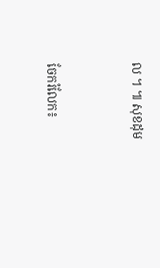ល ។ ៕ សុខដុម


ចែករំលែក៖